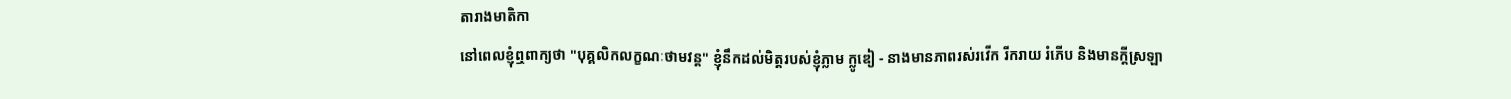តារាងមាតិកា
នៅពេលខ្ញុំឮពាក្យថា "បុគ្គលិកលក្ខណៈថាមវន្ត" ខ្ញុំនឹកដល់មិត្តរបស់ខ្ញុំភ្លាម ក្លូឌៀ - នាងមានភាពរស់រវើក រីករាយ រំភើប និងមានក្តីស្រឡា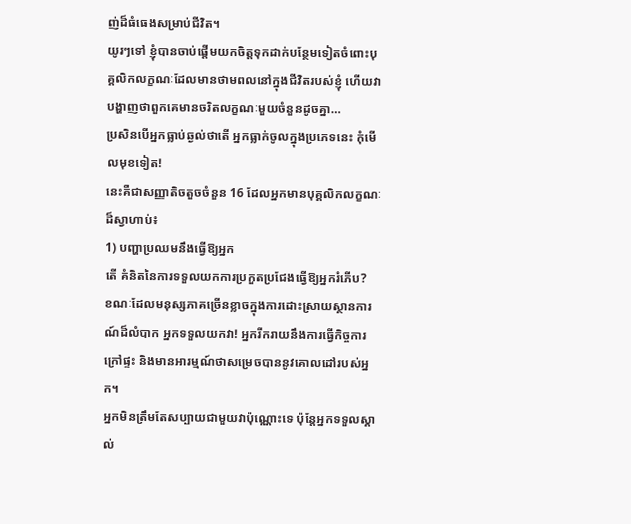ញ់ដ៏ធំធេងសម្រាប់ជីវិត។
យូរៗទៅ ខ្ញុំបានចាប់ផ្តើមយកចិត្តទុកដាក់បន្ថែមទៀតចំពោះបុគ្គលិកលក្ខណៈដែលមានថាមពលនៅក្នុងជីវិតរបស់ខ្ញុំ ហើយវាបង្ហាញថាពួកគេមានចរិតលក្ខណៈមួយចំនួនដូចគ្នា…
ប្រសិនបើអ្នកធ្លាប់ឆ្ងល់ថាតើ អ្នកធ្លាក់ចូលក្នុងប្រភេទនេះ កុំមើលមុខទៀត!
នេះគឺជាសញ្ញាតិចតួចចំនួន 16 ដែលអ្នកមានបុគ្គលិកលក្ខណៈដ៏ស្វាហាប់៖
1) បញ្ហាប្រឈមនឹងធ្វើឱ្យអ្នក
តើ គំនិតនៃការទទួលយកការប្រកួតប្រជែងធ្វើឱ្យអ្នករំភើប?
ខណៈដែលមនុស្សភាគច្រើនខ្លាចក្នុងការដោះស្រាយស្ថានការណ៍ដ៏លំបាក អ្នកទទួលយកវា! អ្នករីករាយនឹងការធ្វើកិច្ចការក្រៅផ្ទះ និងមានអារម្មណ៍ថាសម្រេចបាននូវគោលដៅរបស់អ្នក។
អ្នកមិនត្រឹមតែសប្បាយជាមួយវាប៉ុណ្ណោះទេ ប៉ុន្តែអ្នកទទួលស្គាល់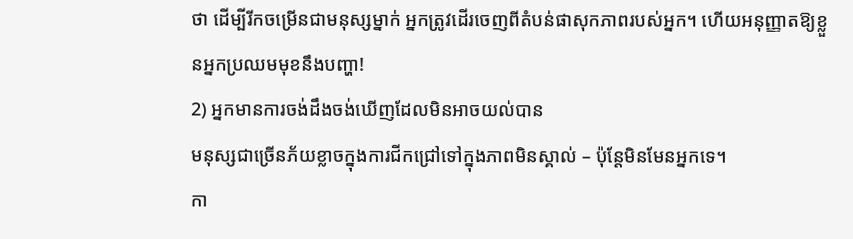ថា ដើម្បីរីកចម្រើនជាមនុស្សម្នាក់ អ្នកត្រូវដើរចេញពីតំបន់ផាសុកភាពរបស់អ្នក។ ហើយអនុញ្ញាតឱ្យខ្លួនអ្នកប្រឈមមុខនឹងបញ្ហា!
2) អ្នកមានការចង់ដឹងចង់ឃើញដែលមិនអាចយល់បាន
មនុស្សជាច្រើនភ័យខ្លាចក្នុងការជីកជ្រៅទៅក្នុងភាពមិនស្គាល់ – ប៉ុន្តែមិនមែនអ្នកទេ។
កា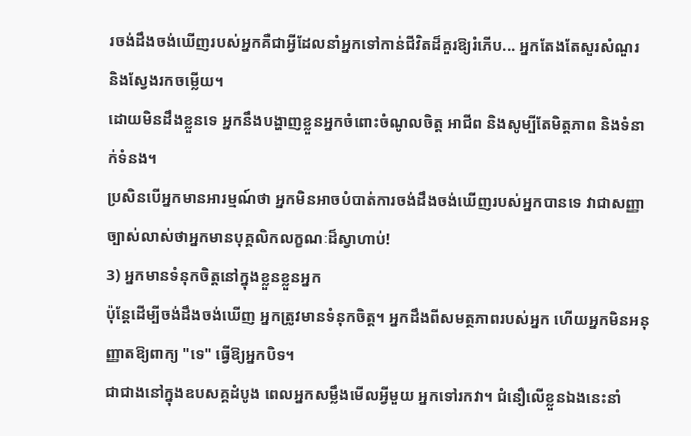រចង់ដឹងចង់ឃើញរបស់អ្នកគឺជាអ្វីដែលនាំអ្នកទៅកាន់ជីវិតដ៏គួរឱ្យរំភើប... អ្នកតែងតែសួរសំណួរ និងស្វែងរកចម្លើយ។
ដោយមិនដឹងខ្លួនទេ អ្នកនឹងបង្ហាញខ្លួនអ្នកចំពោះចំណូលចិត្ត អាជីព និងសូម្បីតែមិត្តភាព និងទំនាក់ទំនង។
ប្រសិនបើអ្នកមានអារម្មណ៍ថា អ្នកមិនអាចបំបាត់ការចង់ដឹងចង់ឃើញរបស់អ្នកបានទេ វាជាសញ្ញាច្បាស់លាស់ថាអ្នកមានបុគ្គលិកលក្ខណៈដ៏ស្វាហាប់!
3) អ្នកមានទំនុកចិត្តនៅក្នុងខ្លួនខ្លួនអ្នក
ប៉ុន្តែដើម្បីចង់ដឹងចង់ឃើញ អ្នកត្រូវមានទំនុកចិត្ត។ អ្នកដឹងពីសមត្ថភាពរបស់អ្នក ហើយអ្នកមិនអនុញ្ញាតឱ្យពាក្យ "ទេ" ធ្វើឱ្យអ្នកបិទ។
ជាជាងនៅក្នុងឧបសគ្គដំបូង ពេលអ្នកសម្លឹងមើលអ្វីមួយ អ្នកទៅរកវា។ ជំនឿលើខ្លួនឯងនេះនាំ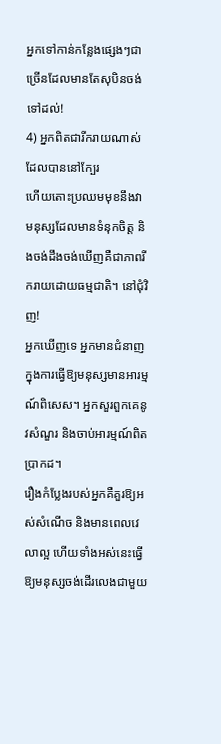អ្នកទៅកាន់កន្លែងផ្សេងៗជាច្រើនដែលមានតែសុបិនចង់ទៅដល់!
4) អ្នកពិតជារីករាយណាស់ដែលបាននៅក្បែរ
ហើយតោះប្រឈមមុខនឹងវា មនុស្សដែលមានទំនុកចិត្ត និងចង់ដឹងចង់ឃើញគឺជាភាពរីករាយដោយធម្មជាតិ។ នៅជុំវិញ!
អ្នកឃើញទេ អ្នកមានជំនាញក្នុងការធ្វើឱ្យមនុស្សមានអារម្មណ៍ពិសេស។ អ្នកសួរពួកគេនូវសំណួរ និងចាប់អារម្មណ៍ពិតប្រាកដ។
រឿងកំប្លែងរបស់អ្នកគឺគួរឱ្យអស់សំណើច និងមានពេលវេលាល្អ ហើយទាំងអស់នេះធ្វើឱ្យមនុស្សចង់ដើរលេងជាមួយ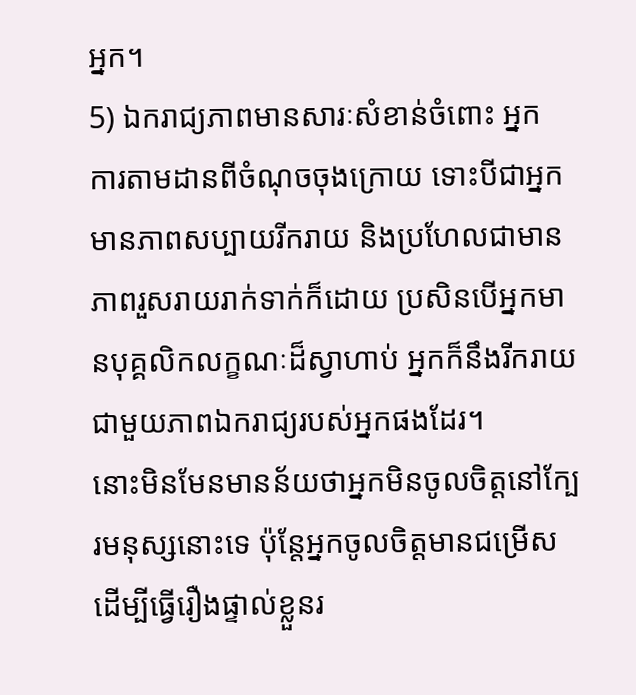អ្នក។
5) ឯករាជ្យភាពមានសារៈសំខាន់ចំពោះ អ្នក
ការតាមដានពីចំណុចចុងក្រោយ ទោះបីជាអ្នកមានភាពសប្បាយរីករាយ និងប្រហែលជាមានភាពរួសរាយរាក់ទាក់ក៏ដោយ ប្រសិនបើអ្នកមានបុគ្គលិកលក្ខណៈដ៏ស្វាហាប់ អ្នកក៏នឹងរីករាយជាមួយភាពឯករាជ្យរបស់អ្នកផងដែរ។
នោះមិនមែនមានន័យថាអ្នកមិនចូលចិត្តនៅក្បែរមនុស្សនោះទេ ប៉ុន្តែអ្នកចូលចិត្តមានជម្រើសដើម្បីធ្វើរឿងផ្ទាល់ខ្លួនរ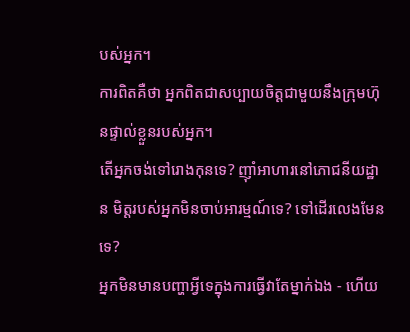បស់អ្នក។
ការពិតគឺថា អ្នកពិតជាសប្បាយចិត្តជាមួយនឹងក្រុមហ៊ុនផ្ទាល់ខ្លួនរបស់អ្នក។
តើអ្នកចង់ទៅរោងកុនទេ? ញ៉ាំអាហារនៅភោជនីយដ្ឋាន មិត្តរបស់អ្នកមិនចាប់អារម្មណ៍ទេ? ទៅដើរលេងមែនទេ?
អ្នកមិនមានបញ្ហាអ្វីទេក្នុងការធ្វើវាតែម្នាក់ឯង - ហើយ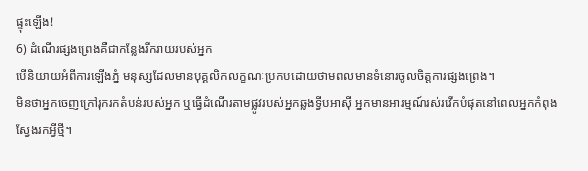ផ្ទុះឡើង!
6) ដំណើរផ្សងព្រេងគឺជាកន្លែងរីករាយរបស់អ្នក
បើនិយាយអំពីការឡើងភ្នំ មនុស្សដែលមានបុគ្គលិកលក្ខណៈប្រកបដោយថាមពលមានទំនោរចូលចិត្តការផ្សងព្រេង។
មិនថាអ្នកចេញក្រៅរុករកតំបន់របស់អ្នក ឬធ្វើដំណើរតាមផ្លូវរបស់អ្នកឆ្លងទ្វីបអាស៊ី អ្នកមានអារម្មណ៍រស់រវើកបំផុតនៅពេលអ្នកកំពុងស្វែងរកអ្វីថ្មី។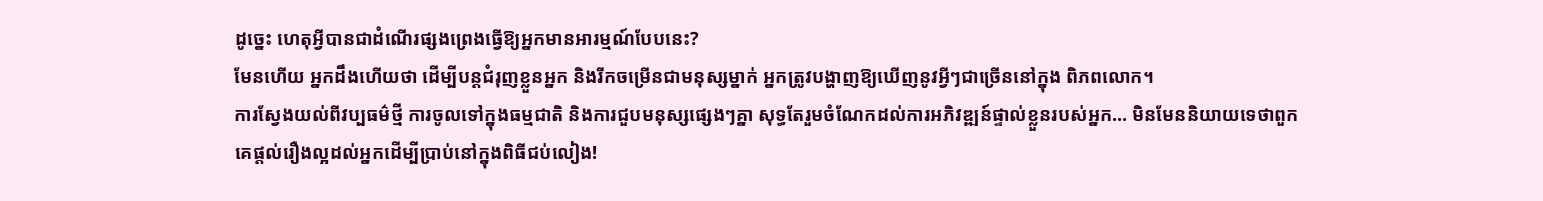ដូច្នេះ ហេតុអ្វីបានជាដំណើរផ្សងព្រេងធ្វើឱ្យអ្នកមានអារម្មណ៍បែបនេះ?
មែនហើយ អ្នកដឹងហើយថា ដើម្បីបន្តជំរុញខ្លួនអ្នក និងរីកចម្រើនជាមនុស្សម្នាក់ អ្នកត្រូវបង្ហាញឱ្យឃើញនូវអ្វីៗជាច្រើននៅក្នុង ពិភពលោក។
ការស្វែងយល់ពីវប្បធម៌ថ្មី ការចូលទៅក្នុងធម្មជាតិ និងការជួបមនុស្សផ្សេងៗគ្នា សុទ្ធតែរួមចំណែកដល់ការអភិវឌ្ឍន៍ផ្ទាល់ខ្លួនរបស់អ្នក… មិនមែននិយាយទេថាពួកគេផ្តល់រឿងល្អដល់អ្នកដើម្បីប្រាប់នៅក្នុងពិធីជប់លៀង!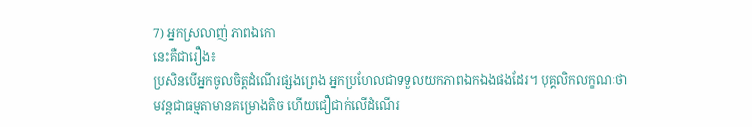7) អ្នកស្រលាញ់ ភាពឯកោ
នេះគឺជារឿង៖
ប្រសិនបើអ្នកចូលចិត្តដំណើរផ្សងព្រេង អ្នកប្រហែលជាទទួលយកភាពឯកឯងផងដែរ។ បុគ្គលិកលក្ខណៈថាមវន្តជាធម្មតាមានគម្រោងតិច ហើយជឿជាក់លើដំណើរ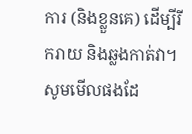ការ (និងខ្លួនគេ) ដើម្បីរីករាយ និងឆ្លងកាត់វា។
សូមមើលផងដែ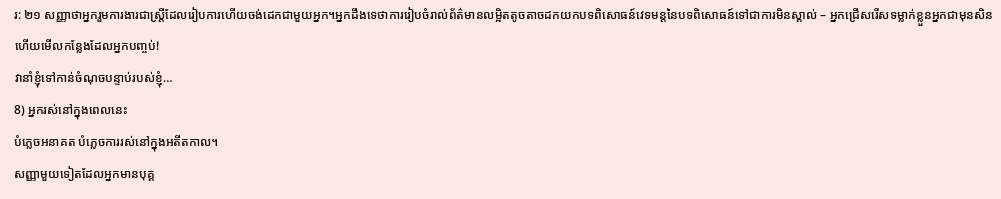រ: ២១ សញ្ញាថាអ្នករួមការងារជាស្ត្រីដែលរៀបការហើយចង់ដេកជាមួយអ្នក។អ្នកដឹងទេថាការរៀបចំរាល់ព័ត៌មានលម្អិតតូចតាចដកយកបទពិសោធន៍វេទមន្តនៃបទពិសោធន៍ទៅជាការមិនស្គាល់ – អ្នកជ្រើសរើសទម្លាក់ខ្លួនអ្នកជាមុនសិន ហើយមើលកន្លែងដែលអ្នកបញ្ចប់!
វានាំខ្ញុំទៅកាន់ចំណុចបន្ទាប់របស់ខ្ញុំ…
8) អ្នករស់នៅក្នុងពេលនេះ
បំភ្លេចអនាគត បំភ្លេចការរស់នៅក្នុងអតីតកាល។
សញ្ញាមួយទៀតដែលអ្នកមានបុគ្គ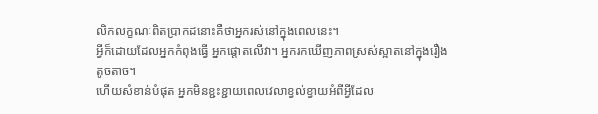លិកលក្ខណៈពិតប្រាកដនោះគឺថាអ្នករស់នៅក្នុងពេលនេះ។
អ្វីក៏ដោយដែលអ្នកកំពុងធ្វើ អ្នកផ្តោតលើវា។ អ្នករកឃើញភាពស្រស់ស្អាតនៅក្នុងរឿងតូចតាច។
ហើយសំខាន់បំផុត អ្នកមិនខ្ជះខ្ជាយពេលវេលាខ្វល់ខ្វាយអំពីអ្វីដែល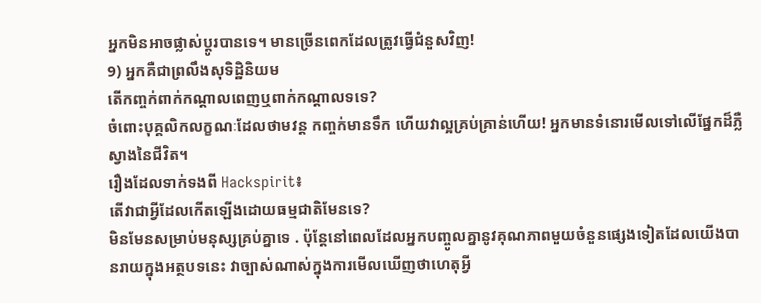អ្នកមិនអាចផ្លាស់ប្តូរបានទេ។ មានច្រើនពេកដែលត្រូវធ្វើជំនួសវិញ!
9) អ្នកគឺជាព្រលឹងសុទិដ្ឋិនិយម
តើកញ្ចក់ពាក់កណ្តាលពេញឬពាក់កណ្តាលទទេ?
ចំពោះបុគ្គលិកលក្ខណៈដែលថាមវន្ត កញ្ចក់មានទឹក ហើយវាល្អគ្រប់គ្រាន់ហើយ! អ្នកមានទំនោរមើលទៅលើផ្នែកដ៏ភ្លឺស្វាងនៃជីវិត។
រឿងដែលទាក់ទងពី Hackspirit៖
តើវាជាអ្វីដែលកើតឡើងដោយធម្មជាតិមែនទេ?
មិនមែនសម្រាប់មនុស្សគ្រប់គ្នាទេ . ប៉ុន្តែនៅពេលដែលអ្នកបញ្ចូលគ្នានូវគុណភាពមួយចំនួនផ្សេងទៀតដែលយើងបានរាយក្នុងអត្ថបទនេះ វាច្បាស់ណាស់ក្នុងការមើលឃើញថាហេតុអ្វី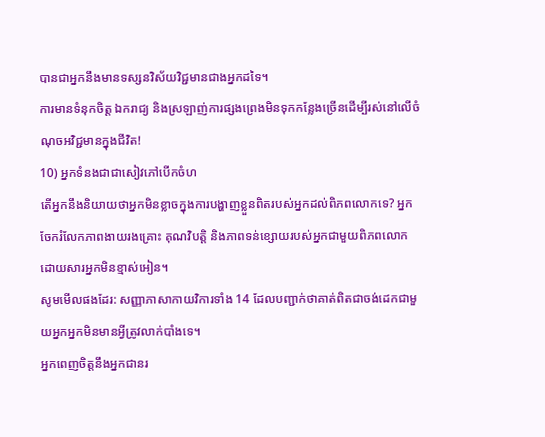បានជាអ្នកនឹងមានទស្សនវិស័យវិជ្ជមានជាងអ្នកដទៃ។
ការមានទំនុកចិត្ត ឯករាជ្យ និងស្រឡាញ់ការផ្សងព្រេងមិនទុកកន្លែងច្រើនដើម្បីរស់នៅលើចំណុចអវិជ្ជមានក្នុងជីវិត!
10) អ្នកទំនងជាជាសៀវភៅបើកចំហ
តើអ្នកនឹងនិយាយថាអ្នកមិនខ្លាចក្នុងការបង្ហាញខ្លួនពិតរបស់អ្នកដល់ពិភពលោកទេ? អ្នកចែករំលែកភាពងាយរងគ្រោះ គុណវិបត្តិ និងភាពទន់ខ្សោយរបស់អ្នកជាមួយពិភពលោក ដោយសារអ្នកមិនខ្មាស់អៀន។
សូមមើលផងដែរ: សញ្ញាភាសាកាយវិការទាំង 14 ដែលបញ្ជាក់ថាគាត់ពិតជាចង់ដេកជាមួយអ្នកអ្នកមិនមានអ្វីត្រូវលាក់បាំងទេ។
អ្នកពេញចិត្តនឹងអ្នកជានរ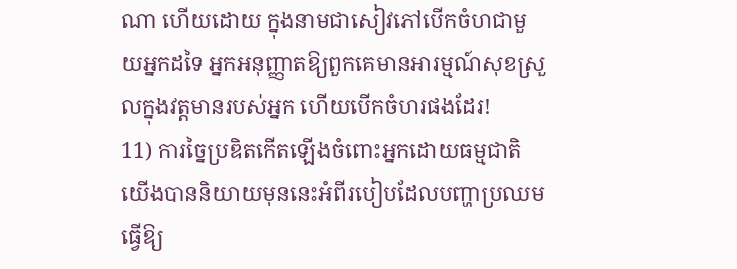ណា ហើយដោយ ក្នុងនាមជាសៀវភៅបើកចំហជាមួយអ្នកដទៃ អ្នកអនុញ្ញាតឱ្យពួកគេមានអារម្មណ៍សុខស្រួលក្នុងវត្តមានរបស់អ្នក ហើយបើកចំហរផងដែរ!
11) ការច្នៃប្រឌិតកើតឡើងចំពោះអ្នកដោយធម្មជាតិ
យើងបាននិយាយមុននេះអំពីរបៀបដែលបញ្ហាប្រឈមធ្វើឱ្យ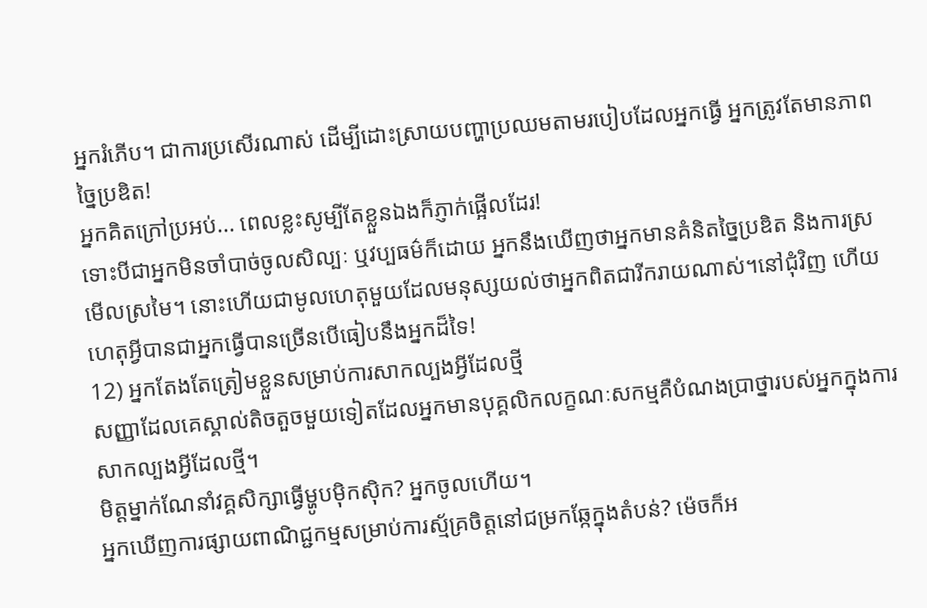អ្នករំភើប។ ជាការប្រសើរណាស់ ដើម្បីដោះស្រាយបញ្ហាប្រឈមតាមរបៀបដែលអ្នកធ្វើ អ្នកត្រូវតែមានភាពច្នៃប្រឌិត!
អ្នកគិតក្រៅប្រអប់... ពេលខ្លះសូម្បីតែខ្លួនឯងក៏ភ្ញាក់ផ្អើលដែរ!
ទោះបីជាអ្នកមិនចាំបាច់ចូលសិល្បៈ ឬវប្បធម៌ក៏ដោយ អ្នកនឹងឃើញថាអ្នកមានគំនិតច្នៃប្រឌិត និងការស្រមើលស្រមៃ។ នោះហើយជាមូលហេតុមួយដែលមនុស្សយល់ថាអ្នកពិតជារីករាយណាស់។នៅជុំវិញ ហើយហេតុអ្វីបានជាអ្នកធ្វើបានច្រើនបើធៀបនឹងអ្នកដ៏ទៃ!
12) អ្នកតែងតែត្រៀមខ្លួនសម្រាប់ការសាកល្បងអ្វីដែលថ្មី
សញ្ញាដែលគេស្គាល់តិចតួចមួយទៀតដែលអ្នកមានបុគ្គលិកលក្ខណៈសកម្មគឺបំណងប្រាថ្នារបស់អ្នកក្នុងការ សាកល្បងអ្វីដែលថ្មី។
មិត្តម្នាក់ណែនាំវគ្គសិក្សាធ្វើម្ហូបម៉ិកស៊ិក? អ្នកចូលហើយ។
អ្នកឃើញការផ្សាយពាណិជ្ជកម្មសម្រាប់ការស្ម័គ្រចិត្តនៅជម្រកឆ្កែក្នុងតំបន់? ម៉េចក៏អ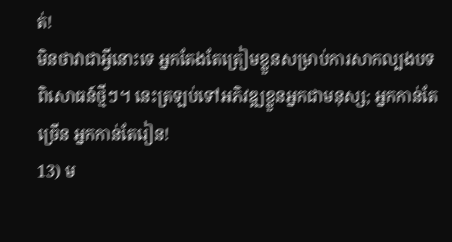ត់!
មិនថាវាជាអ្វីនោះទេ អ្នកតែងតែត្រៀមខ្លួនសម្រាប់ការសាកល្បងបទពិសោធន៍ថ្មីៗ។ នេះត្រឡប់ទៅអភិវឌ្ឍខ្លួនអ្នកជាមនុស្ស; អ្នកកាន់តែច្រើន អ្នកកាន់តែរៀន!
13) ម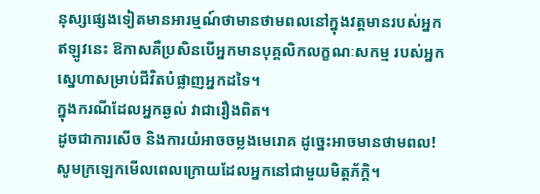នុស្សផ្សេងទៀតមានអារម្មណ៍ថាមានថាមពលនៅក្នុងវត្តមានរបស់អ្នក
ឥឡូវនេះ ឱកាសគឺប្រសិនបើអ្នកមានបុគ្គលិកលក្ខណៈសកម្ម របស់អ្នក ស្នេហាសម្រាប់ជីវិតបំផ្លាញអ្នកដទៃ។
ក្នុងករណីដែលអ្នកឆ្ងល់ វាជារឿងពិត។
ដូចជាការសើច និងការយំអាចចម្លងមេរោគ ដូច្នេះអាចមានថាមពល!
សូមក្រឡេកមើលពេលក្រោយដែលអ្នកនៅជាមួយមិត្តភ័ក្តិ។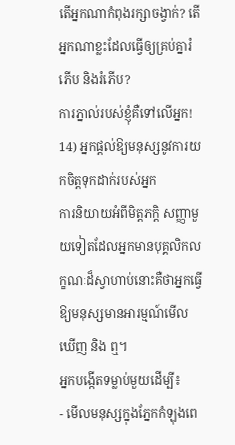តើអ្នកណាកំពុងរក្សាចង្វាក់? តើអ្នកណាខ្លះដែលធ្វើឲ្យគ្រប់គ្នារំភើប និងរំភើប?
ការភ្នាល់របស់ខ្ញុំគឺទៅលើអ្នក!
14) អ្នកផ្តល់ឱ្យមនុស្សនូវការយកចិត្តទុកដាក់របស់អ្នក
ការនិយាយអំពីមិត្តភក្តិ សញ្ញាមួយទៀតដែលអ្នកមានបុគ្គលិកលក្ខណៈដ៏ស្វាហាប់នោះគឺថាអ្នកធ្វើឱ្យមនុស្សមានអារម្មណ៍មើលឃើញ និង ឮ។
អ្នកបង្កើតទម្លាប់មួយដើម្បី៖
- មើលមនុស្សក្នុងភ្នែកកំឡុងពេ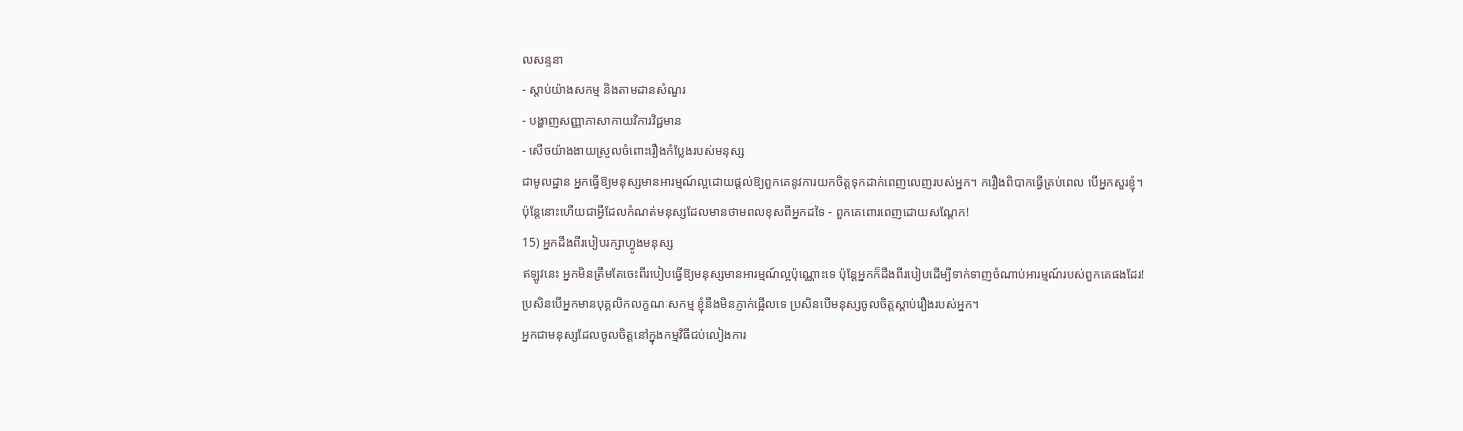លសន្ទនា
- ស្តាប់យ៉ាងសកម្ម និងតាមដានសំណួរ
- បង្ហាញសញ្ញាភាសាកាយវិការវិជ្ជមាន
- សើចយ៉ាងងាយស្រួលចំពោះរឿងកំប្លែងរបស់មនុស្ស
ជាមូលដ្ឋាន អ្នកធ្វើឱ្យមនុស្សមានអារម្មណ៍ល្អដោយផ្តល់ឱ្យពួកគេនូវការយកចិត្តទុកដាក់ពេញលេញរបស់អ្នក។ ករឿងពិបាកធ្វើគ្រប់ពេល បើអ្នកសួរខ្ញុំ។
ប៉ុន្តែនោះហើយជាអ្វីដែលកំណត់មនុស្សដែលមានថាមពលខុសពីអ្នកដទៃ - ពួកគេពោរពេញដោយសណ្តែក!
15) អ្នកដឹងពីរបៀបរក្សាហ្វូងមនុស្ស
ឥឡូវនេះ អ្នកមិនត្រឹមតែចេះពីរបៀបធ្វើឱ្យមនុស្សមានអារម្មណ៍ល្អប៉ុណ្ណោះទេ ប៉ុន្តែអ្នកក៏ដឹងពីរបៀបដើម្បីទាក់ទាញចំណាប់អារម្មណ៍របស់ពួកគេផងដែរ!
ប្រសិនបើអ្នកមានបុគ្គលិកលក្ខណៈសកម្ម ខ្ញុំនឹងមិនភ្ញាក់ផ្អើលទេ ប្រសិនបើមនុស្សចូលចិត្តស្តាប់រឿងរបស់អ្នក។
អ្នកជាមនុស្សដែលចូលចិត្តនៅក្នុងកម្មវិធីជប់លៀងការ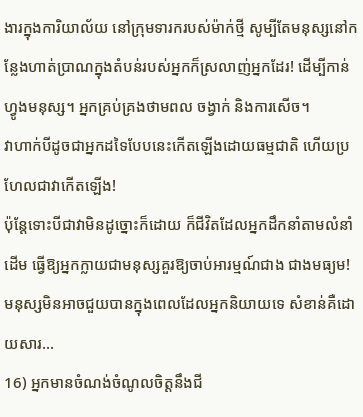ងារក្នុងការិយាល័យ នៅក្រុមទារករបស់ម៉ាក់ថ្មី សូម្បីតែមនុស្សនៅកន្លែងហាត់ប្រាណក្នុងតំបន់របស់អ្នកក៏ស្រលាញ់អ្នកដែរ! ដើម្បីកាន់ហ្វូងមនុស្ស។ អ្នកគ្រប់គ្រងថាមពល ចង្វាក់ និងការសើច។
វាហាក់បីដូចជាអ្នកដទៃបែបនេះកើតឡើងដោយធម្មជាតិ ហើយប្រហែលជាវាកើតឡើង!
ប៉ុន្តែទោះបីជាវាមិនដូច្នោះក៏ដោយ ក៏ជីវិតដែលអ្នកដឹកនាំតាមលំនាំដើម ធ្វើឱ្យអ្នកក្លាយជាមនុស្សគួរឱ្យចាប់អារម្មណ៍ជាង ជាងមធ្យម! មនុស្សមិនអាចជួយបានក្នុងពេលដែលអ្នកនិយាយទេ សំខាន់គឺដោយសារ…
16) អ្នកមានចំណង់ចំណូលចិត្តនឹងជី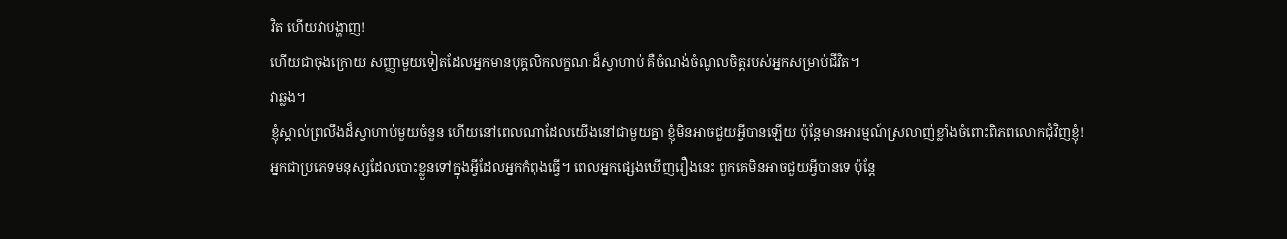វិត ហើយវាបង្ហាញ!
ហើយជាចុងក្រោយ សញ្ញាមួយទៀតដែលអ្នកមានបុគ្គលិកលក្ខណៈដ៏ស្វាហាប់ គឺចំណង់ចំណូលចិត្តរបស់អ្នកសម្រាប់ជីវិត។
វាឆ្លង។
ខ្ញុំស្គាល់ព្រលឹងដ៏ស្វាហាប់មួយចំនួន ហើយនៅពេលណាដែលយើងនៅជាមួយគ្នា ខ្ញុំមិនអាចជួយអ្វីបានឡើយ ប៉ុន្តែមានអារម្មណ៍ស្រលាញ់ខ្លាំងចំពោះពិភពលោកជុំវិញខ្ញុំ!
អ្នកជាប្រភេទមនុស្សដែលបោះខ្លួនទៅក្នុងអ្វីដែលអ្នកកំពុងធ្វើ។ ពេលអ្នកផ្សេងឃើញរឿងនេះ ពួកគេមិនអាចជួយអ្វីបានទេ ប៉ុន្តែ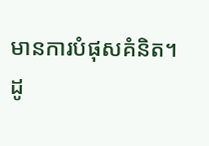មានការបំផុសគំនិត។
ដូ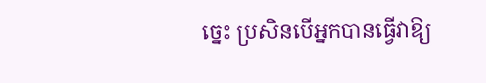ច្នេះ ប្រសិនបើអ្នកបានធ្វើវាឱ្យ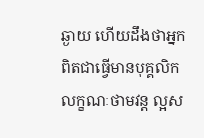ឆ្ងាយ ហើយដឹងថាអ្នកពិតជាធ្វើមានបុគ្គលិកលក្ខណៈថាមវន្ត ល្អស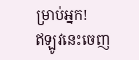ម្រាប់អ្នក!
ឥឡូវនេះចេញ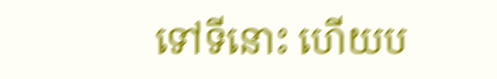ទៅទីនោះ ហើយប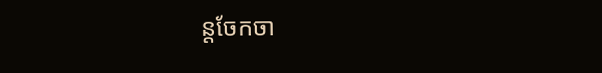ន្តចែកចា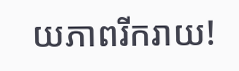យភាពរីករាយ!